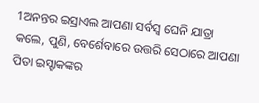1ଅନନ୍ତର ଇସ୍ରାଏଲ ଆପଣା ସର୍ବସ୍ୱ ଘେନି ଯାତ୍ରା କଲେ, ପୁଣି, ବେର୍ଶେବାରେ ଉତ୍ତରି ସେଠାରେ ଆପଣା ପିତା ଇସ୍ହାକଙ୍କର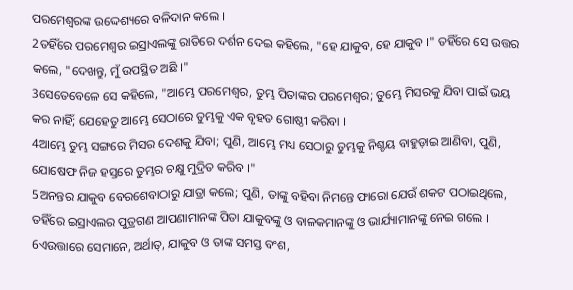ପରମେଶ୍ୱରଙ୍କ ଉଦ୍ଦେଶ୍ୟରେ ବଳିଦାନ କଲେ ।
2ତହିଁରେ ପରମେଶ୍ୱର ଇସ୍ରାଏଲଙ୍କୁ ରାତିରେ ଦର୍ଶନ ଦେଇ କହିଲେ, "ହେ ଯାକୁବ, ହେ ଯାକୁବ ।" ତହିଁରେ ସେ ଉତ୍ତର କଲେ, "ଦେଖନ୍ତୁ, ମୁଁ ଉପସ୍ଥିତ ଅଛି ।"
3ସେତେବେଳେ ସେ କହିଲେ, "ଆମ୍ଭେ ପରମେଶ୍ୱର, ତୁମ୍ଭ ପିତାଙ୍କର ପରମେଶ୍ୱର; ତୁମ୍ଭେ ମିସରକୁ ଯିବା ପାଇଁ ଭୟ କର ନାହିଁ; ଯେହେତୁ ଆମ୍ଭେ ସେଠାରେ ତୁମ୍ଭକୁ ଏକ ବୃହତ ଗୋଷ୍ଠୀ କରିବା ।
4ଆମ୍ଭେ ତୁମ୍ଭ ସଙ୍ଗରେ ମିସର ଦେଶକୁ ଯିବା; ପୁଣି, ଆମ୍ଭେ ମଧ୍ୟ ସେଠାରୁ ତୁମ୍ଭକୁ ନିଶ୍ଚୟ ବାହୁଡ଼ାଇ ଆଣିବା, ପୁଣି, ଯୋଷେଫ ନିଜ ହସ୍ତରେ ତୁମ୍ଭର ଚକ୍ଷୁ ମୁଦ୍ରିତ କରିବ ।"
5ଅନନ୍ତର ଯାକୁବ ବେରଶେବାଠାରୁ ଯାତ୍ରା କଲେ; ପୁଣି, ତାଙ୍କୁ ବହିବା ନିମନ୍ତେ ଫାରୋ ଯେଉଁ ଶକଟ ପଠାଇଥିଲେ, ତହିଁରେ ଇସ୍ରାଏଲର ପୁତ୍ରଗଣ ଆପଣାମାନଙ୍କ ପିତା ଯାକୁବଙ୍କୁ ଓ ବାଳକମାନଙ୍କୁ ଓ ଭାର୍ଯ୍ୟାମାନଙ୍କୁ ନେଇ ଗଲେ ।
6ଏଉତ୍ତାରେ ସେମାନେ, ଅର୍ଥାତ୍, ଯାକୁବ ଓ ତାଙ୍କ ସମସ୍ତ ବଂଶ,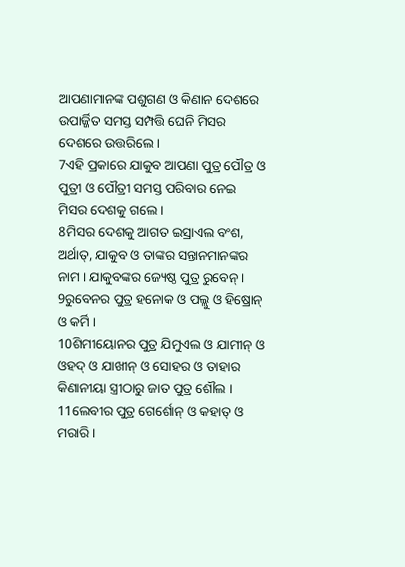ଆପଣାମାନଙ୍କ ପଶୁଗଣ ଓ କିଣାନ ଦେଶରେ ଉପାର୍ଜ୍ଜିତ ସମସ୍ତ ସମ୍ପତ୍ତି ଘେନି ମିସର ଦେଶରେ ଉତ୍ତରିଲେ ।
7ଏହି ପ୍ରକାରେ ଯାକୁବ ଆପଣା ପୁତ୍ର ପୌତ୍ର ଓ ପୁତ୍ରୀ ଓ ପୌତ୍ରୀ ସମସ୍ତ ପରିବାର ନେଇ ମିସର ଦେଶକୁ ଗଲେ ।
8ମିସର ଦେଶକୁ ଆଗତ ଇସ୍ରାଏଲ ବଂଶ, ଅର୍ଥାତ୍, ଯାକୁବ ଓ ତାଙ୍କର ସନ୍ତାନମାନଙ୍କର ନାମ । ଯାକୁବଙ୍କର ଜ୍ୟେଷ୍ଠ ପୁତ୍ର ରୁବେନ୍ ।
9ରୁବେନର ପୁତ୍ର ହନୋକ ଓ ପଲ୍ଲୁ ଓ ହିଷ୍ରୋନ୍ ଓ କର୍ମି ।
10ଶିମୀୟୋନର ପୁତ୍ର ଯିମୁଏଲ ଓ ଯାମୀନ୍ ଓ ଓହଦ୍ ଓ ଯାଖୀନ୍ ଓ ସୋହର ଓ ତାହାର କିଣାନୀୟା ସ୍ତ୍ରୀଠାରୁ ଜାତ ପୁତ୍ର ଶୌଲ ।
11ଲେବୀର ପୁତ୍ର ଗେର୍ଶୋନ୍ ଓ କହାତ୍ ଓ ମରାରି ।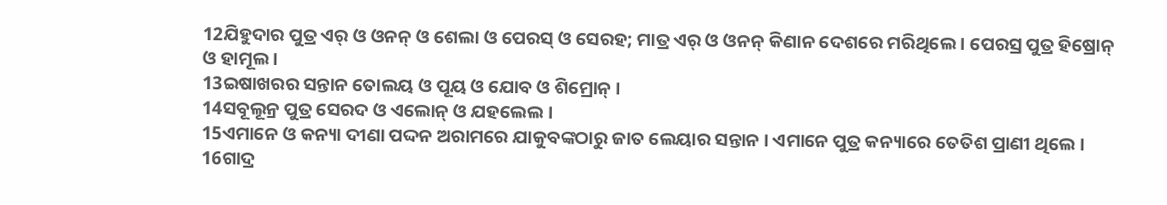12ଯିହୁଦାର ପୁତ୍ର ଏର୍ ଓ ଓନନ୍ ଓ ଶେଲା ଓ ପେରସ୍ ଓ ସେରହ; ମାତ୍ର ଏର୍ ଓ ଓନନ୍ କିଣାନ ଦେଶରେ ମରିଥିଲେ । ପେରସ୍ର ପୁତ୍ର ହିଷ୍ରୋନ୍ ଓ ହାମୂଲ ।
13ଇଷାଖରର ସନ୍ତାନ ତୋଲୟ ଓ ପୂୟ ଓ ଯୋବ ଓ ଶିମ୍ରୋନ୍ ।
14ସବୂଲୂନ୍ର ପୁତ୍ର ସେରଦ ଓ ଏଲୋନ୍ ଓ ଯହଲେଲ ।
15ଏମାନେ ଓ କନ୍ୟା ଦୀଣା ପଦ୍ଦନ ଅରାମରେ ଯାକୁବଙ୍କଠାରୁ ଜାତ ଲେୟାର ସନ୍ତାନ । ଏମାନେ ପୁତ୍ର କନ୍ୟାରେ ତେତିଶ ପ୍ରାଣୀ ଥିଲେ ।
16ଗାଦ୍ର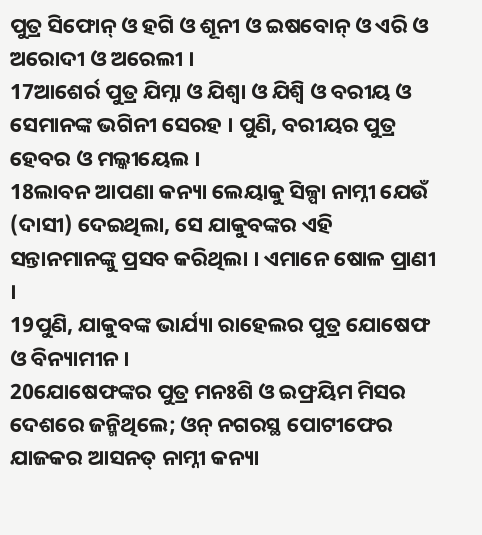ପୁତ୍ର ସିଫୋନ୍ ଓ ହଗି ଓ ଶୂନୀ ଓ ଇଷବୋନ୍ ଓ ଏରି ଓ ଅରୋଦୀ ଓ ଅରେଲୀ ।
17ଆଶେର୍ର ପୁତ୍ର ଯିମ୍ନା ଓ ଯିଶ୍ବା ଓ ଯିଶ୍ବି ଓ ବରୀୟ ଓ ସେମାନଙ୍କ ଭଗିନୀ ସେରହ । ପୁଣି, ବରୀୟର ପୁତ୍ର ହେବର ଓ ମଲ୍କୀୟେଲ ।
18ଲାବନ ଆପଣା କନ୍ୟା ଲେୟାକୁ ସିଳ୍ପା ନାମ୍ନୀ ଯେଉଁ (ଦାସୀ) ଦେଇଥିଲା, ସେ ଯାକୁବଙ୍କର ଏହି ସନ୍ତାନମାନଙ୍କୁ ପ୍ରସବ କରିଥିଲା । ଏମାନେ ଷୋଳ ପ୍ରାଣୀ ।
19ପୁଣି, ଯାକୁବଙ୍କ ଭାର୍ଯ୍ୟା ରାହେଲର ପୁତ୍ର ଯୋଷେଫ ଓ ବିନ୍ୟାମୀନ ।
20ଯୋଷେଫଙ୍କର ପୁତ୍ର ମନଃଶି ଓ ଇଫ୍ରୟିମ ମିସର ଦେଶରେ ଜନ୍ମିଥିଲେ; ଓନ୍ ନଗରସ୍ଥ ପୋଟୀଫେର ଯାଜକର ଆସନତ୍ ନାମ୍ନୀ କନ୍ୟା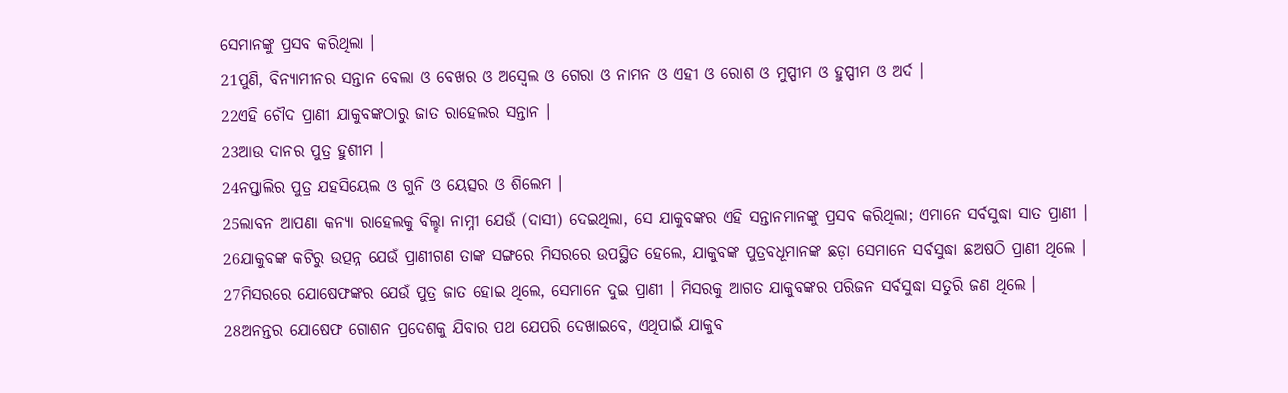ସେମାନଙ୍କୁ ପ୍ରସବ କରିଥିଲା ।
21ପୁଣି, ବିନ୍ୟାମୀନର ସନ୍ତାନ ବେଲା ଓ ବେଖର ଓ ଅସ୍ବେଲ ଓ ଗେରା ଓ ନାମନ ଓ ଏହୀ ଓ ରୋଶ ଓ ମୁପ୍ପୀମ ଓ ହୁପ୍ପୀମ ଓ ଅର୍ଦ ।
22ଏହି ଚୌଦ ପ୍ରାଣୀ ଯାକୁବଙ୍କଠାରୁ ଜାତ ରାହେଲର ସନ୍ତାନ ।
23ଆଉ ଦାନର ପୁତ୍ର ହୁଶୀମ ।
24ନପ୍ତାଲିର ପୁତ୍ର ଯହସିୟେଲ ଓ ଗୁନି ଓ ୟେତ୍ସର ଓ ଶିଲେମ ।
25ଲାବନ ଆପଣା କନ୍ୟା ରାହେଲକୁ ବିଲ୍ହା ନାମ୍ନୀ ଯେଉଁ (ଦାସୀ) ଦେଇଥିଲା, ସେ ଯାକୁବଙ୍କର ଏହି ସନ୍ତାନମାନଙ୍କୁ ପ୍ରସବ କରିଥିଲା; ଏମାନେ ସର୍ବସୁଦ୍ଧା ସାତ ପ୍ରାଣୀ ।
26ଯାକୁବଙ୍କ କଟିରୁ ଉତ୍ପନ୍ନ ଯେଉଁ ପ୍ରାଣୀଗଣ ତାଙ୍କ ସଙ୍ଗରେ ମିସରରେ ଉପସ୍ଥିତ ହେଲେ, ଯାକୁବଙ୍କ ପୁତ୍ରବଧୂମାନଙ୍କ ଛଡ଼ା ସେମାନେ ସର୍ବସୁଦ୍ଧା ଛଅଷଠି ପ୍ରାଣୀ ଥିଲେ ।
27ମିସରରେ ଯୋଷେଫଙ୍କର ଯେଉଁ ପୁତ୍ର ଜାତ ହୋଇ ଥିଲେ, ସେମାନେ ଦୁଇ ପ୍ରାଣୀ । ମିସରକୁ ଆଗତ ଯାକୁବଙ୍କର ପରିଜନ ସର୍ବସୁଦ୍ଧା ସତୁରି ଜଣ ଥିଲେ ।
28ଅନନ୍ତର ଯୋଷେଫ ଗୋଶନ ପ୍ରଦେଶକୁ ଯିବାର ପଥ ଯେପରି ଦେଖାଇବେ, ଏଥିପାଇଁ ଯାକୁବ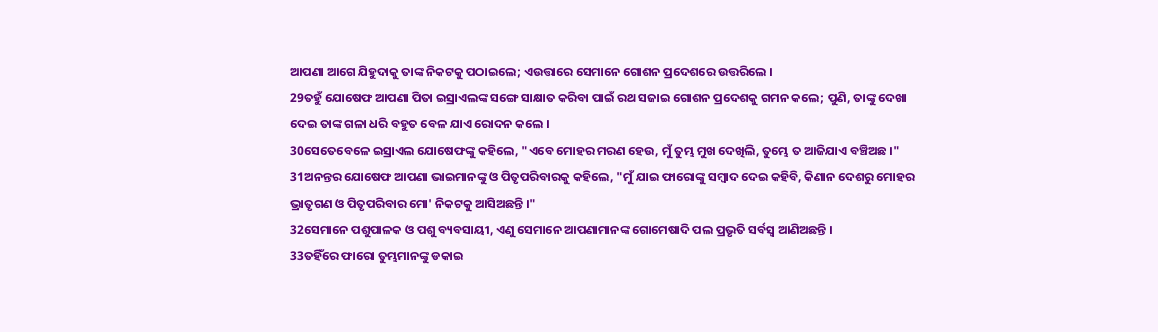ଆପଣା ଆଗେ ଯିହୁଦାକୁ ତାଙ୍କ ନିକଟକୁ ପଠାଇଲେ; ଏଉତ୍ତାରେ ସେମାନେ ଗୋଶନ ପ୍ରଦେଶରେ ଉତ୍ତରିଲେ ।
29ତହୁଁ ଯୋଷେଫ ଆପଣା ପିତା ଇସ୍ରାଏଲଙ୍କ ସଙ୍ଗେ ସାକ୍ଷାତ କରିବା ପାଇଁ ରଥ ସଜାଇ ଗୋଶନ ପ୍ରଦେଶକୁ ଗମନ କଲେ; ପୁଣି, ତାଙ୍କୁ ଦେଖା ଦେଇ ତାଙ୍କ ଗଳା ଧରି ବହୁତ ବେଳ ଯାଏ ରୋଦନ କଲେ ।
30ସେତେବେଳେ ଇସ୍ରାଏଲ ଯୋଷେଫଙ୍କୁ କହିଲେ, "ଏବେ ମୋହର ମରଣ ହେଉ, ମୁଁ ତୁମ୍ଭ ମୁଖ ଦେଖିଲି, ତୁମ୍ଭେ ତ ଆଜିଯାଏ ବଞ୍ଚିଅଛ ।"
31ଅନନ୍ତର ଯୋଷେଫ ଆପଣା ଭାଇମାନଙ୍କୁ ଓ ପିତୃପରିବାରକୁ କହିଲେ, "ମୁଁ ଯାଇ ଫାରୋଙ୍କୁ ସମ୍ବାଦ ଦେଇ କହିବି, କିଣାନ ଦେଶରୁ ମୋହର ଭ୍ରାତୃଗଣ ଓ ପିତୃପରିବାର ମୋ' ନିକଟକୁ ଆସିଅଛନ୍ତି ।"
32ସେମାନେ ପଶୁପାଳକ ଓ ପଶୁ ବ୍ୟବସାୟୀ, ଏଣୁ ସେମାନେ ଆପଣାମାନଙ୍କ ଗୋମେଷାଦି ପଲ ପ୍ରଭୃତି ସର୍ବସ୍ୱ ଆଣିଅଛନ୍ତି ।
33ତହିଁରେ ଫାରୋ ତୁମ୍ଭମାନଙ୍କୁ ଡକାଇ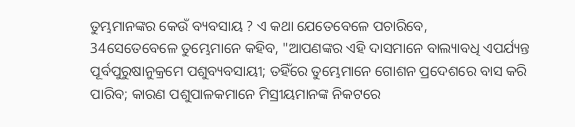ତୁମ୍ଭମାନଙ୍କର କେଉଁ ବ୍ୟବସାୟ ? ଏ କଥା ଯେତେବେଳେ ପଚାରିବେ,
34ସେତେବେଳେ ତୁମ୍ଭେମାନେ କହିବ, "ଆପଣଙ୍କର ଏହି ଦାସମାନେ ବାଲ୍ୟାବଧି ଏପର୍ଯ୍ୟନ୍ତ ପୂର୍ବପୁରୁଷାନୁକ୍ରମେ ପଶୁବ୍ୟବସାୟୀ; ତହିଁରେ ତୁମ୍ଭେମାନେ ଗୋଶନ ପ୍ରଦେଶରେ ବାସ କରି ପାରିବ; କାରଣ ପଶୁପାଳକମାନେ ମିସ୍ରୀୟମାନଙ୍କ ନିକଟରେ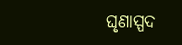ଘୃଣାସ୍ପଦ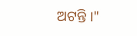ଅଟନ୍ତି ।"